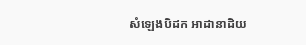សំឡេងបិដក អាដានាដិយ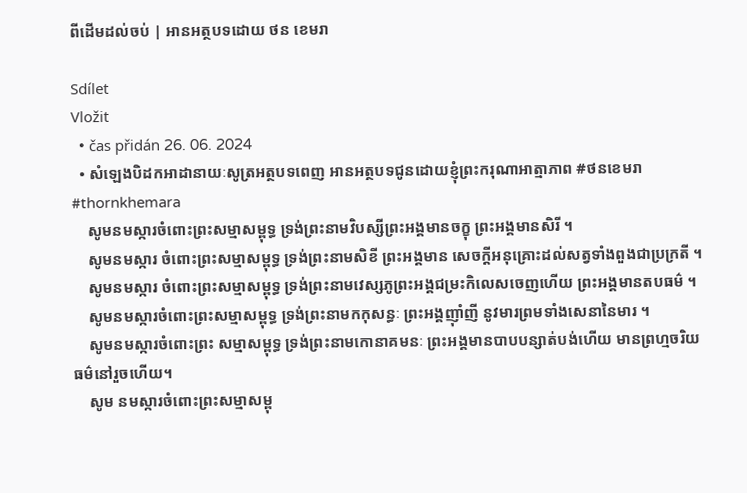ពីដើមដល់ចប់ | អានអត្ថបទដោយ ថន ខេមរា

Sdílet
Vložit
  • čas přidán 26. 06. 2024
  • សំឡេងបិដកអាដានាយៈសូត្រអត្ថបទពេញ អានអត្ថបទជូនដោយខ្ញុំព្រះករុណាអាត្មាភាព #ថនខេមរា #thornkhemara
    សូមនមស្ការចំពោះព្រះសម្មាសម្ពុទ្ធ ទ្រង់ព្រះនាមវិបស្សីព្រះអង្គមានចក្ខុ ព្រះអង្គមានសិរី ។
    សូមនមស្ការ ចំពោះព្រះសម្មាសម្ពុទ្ធ ទ្រង់ព្រះនាមសិខី ព្រះអង្គមាន សេចក្តីអនុគ្រោះដល់សត្វទាំងពួងជាប្រក្រតី ។
    សូមនមស្ការ ចំពោះព្រះសម្មាសម្ពុទ្ធ ទ្រង់ព្រះនាមវេស្សភូព្រះអង្គជម្រះកិលេសចេញហើយ ព្រះអង្គមានតបធម៌ ។
    សូមនមស្ការចំពោះព្រះសម្មាសម្ពុទ្ធ ទ្រង់ព្រះនាមកកុសន្ធៈ ព្រះអង្គញ៉ាំញី នូវមារព្រមទាំងសេនានៃមារ ។
    សូមនមស្ការចំពោះព្រះ សម្មាសម្ពុទ្ធ ទ្រង់ព្រះនាមកោនាគមនៈ ព្រះអង្គមានបាបបន្សាត់បង់ហើយ មានព្រហ្មចរិយធម៌នៅរួចហើយ។
    សូម នមស្ការចំពោះព្រះសម្មាសម្ពុ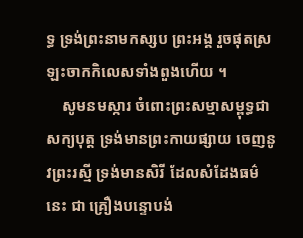ទ្ធ ទ្រង់ព្រះនាមកស្សប ព្រះអង្គ រួចផុតស្រឡះចាកកិលេសទាំងពួងហើយ ។
    សូមនមស្ការ ចំពោះព្រះសម្មាសម្ពុទ្ធជាសក្យបុត្ត ទ្រង់មានព្រះកាយផ្សាយ ចេញនូវព្រះរស្មី ទ្រង់មានសិរី ដែលសំដែងធម៌នេះ ជា គ្រឿងបន្ទោបង់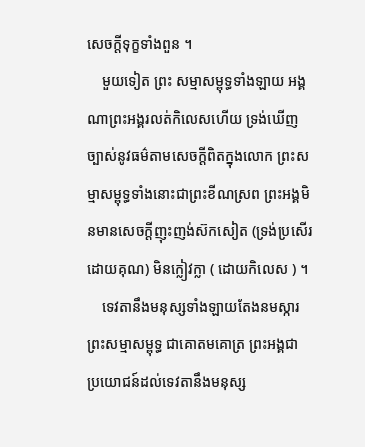សេចក្តីទុក្ខទាំងពួន ។
    មួយទៀត ព្រះ សម្មាសម្ពុទ្ធទាំងឡាយ អង្គណាព្រះអង្គរលត់កិលេសហើយ ទ្រង់ឃើញច្បាស់នូវធម៌តាមសេចក្តីពិតក្នុងលោក ព្រះសម្មាសម្ពុទ្ធទាំងនោះជាព្រះខីណស្រព ព្រះអង្គមិនមានសេចក្តីញុះញង់ស៊កសៀត (ទ្រង់ប្រសើរដោយគុណ) មិនក្លៀវក្លា ( ដោយកិលេស ) ។
    ទេវតានឹងមនុស្សទាំងឡាយតែងនមស្ការព្រះសម្មាសម្ពុទ្ធ ជាគោតមគោត្រ ព្រះអង្គជា ប្រយោជន៍ដល់ទេវតានឹងមនុស្ស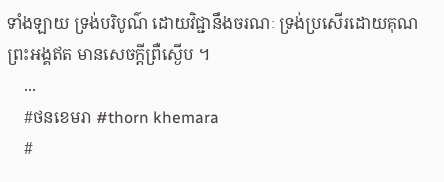ទាំងឡាយ ទ្រង់បរិបូណ៌ ដោយវិជ្ជានឹងចរណៈ ទ្រង់ប្រសើរដោយគុណ ព្រះអង្គឥត មានសេចក្តីព្រឺស្ងើប ។
    ...
    #ថនខេមរា #thorn khemara
    #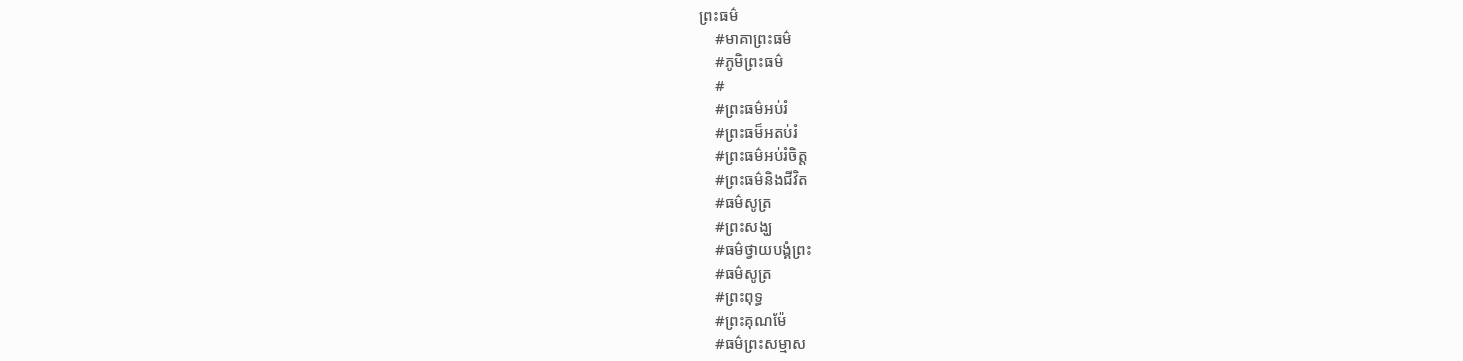ព្រះធម៌
    #មាគាព្រះធម៌
    #ភូមិព្រះធម៌
    #
    #ព្រះធម៌អប់រំ
    #ព្រះធម៏អតប់រំ
    #ព្រះធម៌អប់រំចិត្ត
    #ព្រះធម៌និងជីវិត
    #ធម៌សូត្រ
    #ព្រះសង្ឃ
    #ធម៌ថ្វាយបង្គំព្រះ
    #ធម៌សូត្រ
    #ព្រះពុទ្ធ
    #ព្រះគុណម៉ែ
    #ធម៌ព្រះសម្មាស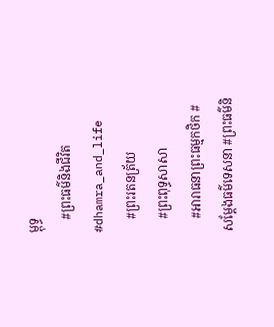ម្ពុទ្ធ
    #ព្រះធម៌និងជីវិត #dhamra_and_life
    #ព្រះរតនត្រ័យ
    #ព្រះពុទ្ធសាសា
    #អារាធនាព្រះធម្មកថិក #សម្ដែងធម៌ទេសនា #ព្រះធម៌និ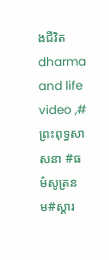ងជីវិត dharma and life video ,#ព្រះពុទ្ធសាសនា #ធម៌សូត្រនម#ស្ដារ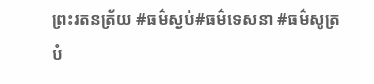ព្រះរតនត្រ័យ #ធម៌ស្ងប់#ធម៌ទេសនា #ធម៌សូត្របំ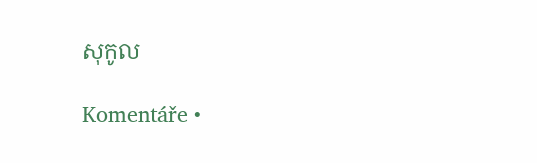សុកូល

Komentáře •